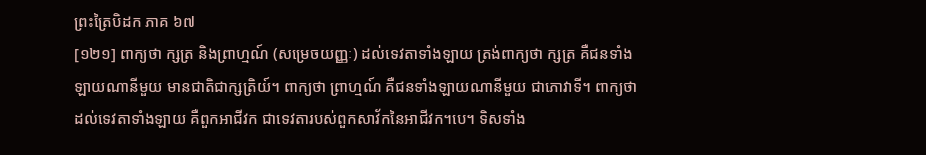ព្រះត្រៃបិដក ភាគ ៦៧
[១២១] ពាក្យថា ក្សត្រ និងព្រាហ្មណ៍ (សម្រេចយញ្ញៈ) ដល់ទេវតាទាំងឡាយ ត្រង់ពាក្យថា ក្សត្រ គឺជនទាំងឡាយណានីមួយ មានជាតិជាក្សត្រិយ៍។ ពាក្យថា ព្រាហ្មណ៍ គឺជនទាំងឡាយណានីមួយ ជាភោវាទី។ ពាក្យថា ដល់ទេវតាទាំងឡាយ គឺពួកអាជីវក ជាទេវតារបស់ពួកសាវ័កនៃអាជីវក។បេ។ ទិសទាំង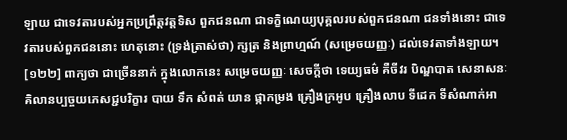ឡាយ ជាទេវតារបស់អ្នកប្រព្រឹត្តវត្តទិស ពួកជនណា ជាទក្ខិណេយ្យបុគ្គលរបស់ពួកជនណា ជនទាំងនោះ ជាទេវតារបស់ពួកជននោះ ហេតុនោះ (ទ្រង់ត្រាស់ថា) ក្សត្រ និងព្រាហ្មណ៍ (សម្រេចយញ្ញៈ) ដល់ទេវតាទាំងឡាយ។
[១២២] ពាក្យថា ជាច្រើននាក់ ក្នុងលោកនេះ សម្រេចយញ្ញៈ សេចកី្តថា ទេយ្យធម៌ គឺចីវរ បិណ្ឌបាត សេនាសនៈ គិលានប្បច្ចយភេសជ្ជបរិក្ខារ បាយ ទឹក សំពត់ យាន ផ្កាកម្រង គ្រឿងក្រអូប គ្រឿងលាប ទីដេក ទីសំណាក់អា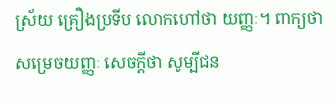ស្រ័យ គ្រឿងប្រទីប លោកហៅថា យញ្ញៈ។ ពាក្យថា សម្រេចយញ្ញៈ សេចកី្តថា សូម្បីជន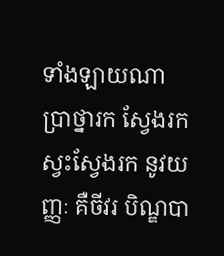ទាំងឡាយណា ប្រាថ្នារក ស្វែងរក ស្វះស្វែងរក នូវយញ្ញៈ គឺចីវរ បិណ្ឌបា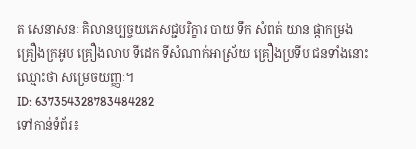ត សេនាសនៈ គិលានប្បច្ចយភេសជ្ជបរិក្ខារ បាយ ទឹក សំពត់ យាន ផ្កាកម្រង គ្រឿងក្រអូប គ្រឿងលាប ទីដេក ទីសំណាក់អាស្រ័យ គ្រឿងប្រទីប ជនទាំងនោះ ឈ្មោះថា សម្រេចយញ្ញៈ។
ID: 637354328783484282
ទៅកាន់ទំព័រ៖